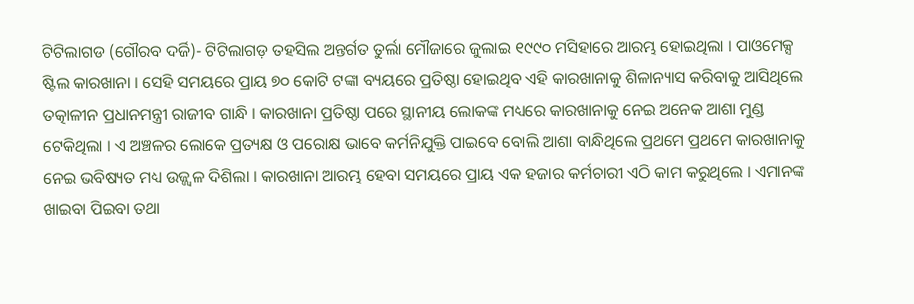ଟିଟିଲାଗଡ (ଗୌରବ ଦର୍ଜି)- ଟିଟିଲାଗଡ଼ ତହସିଲ ଅନ୍ତର୍ଗତ ତୁର୍ଲା ମୌଜାରେ ଜୁଲାଇ ୧୯୯୦ ମସିହାରେ ଆରମ୍ଭ ହୋଇଥିଲା । ପାଓମେକ୍ସ ଷ୍ଟିଲ କାରଖାନା । ସେହି ସମୟରେ ପ୍ରାୟ ୭୦ କୋଟି ଟଙ୍କା ବ୍ୟୟରେ ପ୍ରତିଷ୍ଠା ହୋଇଥିବ ଏହି କାରଖାନାକୁ ଶିଳାନ୍ୟାସ କରିବାକୁ ଆସିଥିଲେ ତତ୍କାଳୀନ ପ୍ରଧାନମନ୍ତ୍ରୀ ରାଜୀବ ଗାନ୍ଧି । କାରଖାନା ପ୍ରତିଷ୍ଠା ପରେ ସ୍ଥାନୀୟ ଲୋକଙ୍କ ମଧ୍ୟରେ କାରଖାନାକୁ ନେଇ ଅନେକ ଆଶା ମୁଣ୍ଡ ଟେକିଥିଲା । ଏ ଅଞ୍ଚଳର ଲୋକେ ପ୍ରତ୍ୟକ୍ଷ ଓ ପରୋକ୍ଷ ଭାବେ କର୍ମନିଯୁକ୍ତି ପାଇବେ ବୋଲି ଆଶା ବାନ୍ଧିଥିଲେ ପ୍ରଥମେ ପ୍ରଥମେ କାରଖାନାକୁ ନେଇ ଭବିଷ୍ୟତ ମଧ୍ୟ ଉଜ୍ଜ୍ୱଳ ଦିଶିଲା । କାରଖାନା ଆରମ୍ଭ ହେବା ସମୟରେ ପ୍ରାୟ ଏକ ହଜାର କର୍ମଚାରୀ ଏଠି କାମ କରୁଥିଲେ । ଏମାନଙ୍କ ଖାଇବା ପିଇବା ତଥା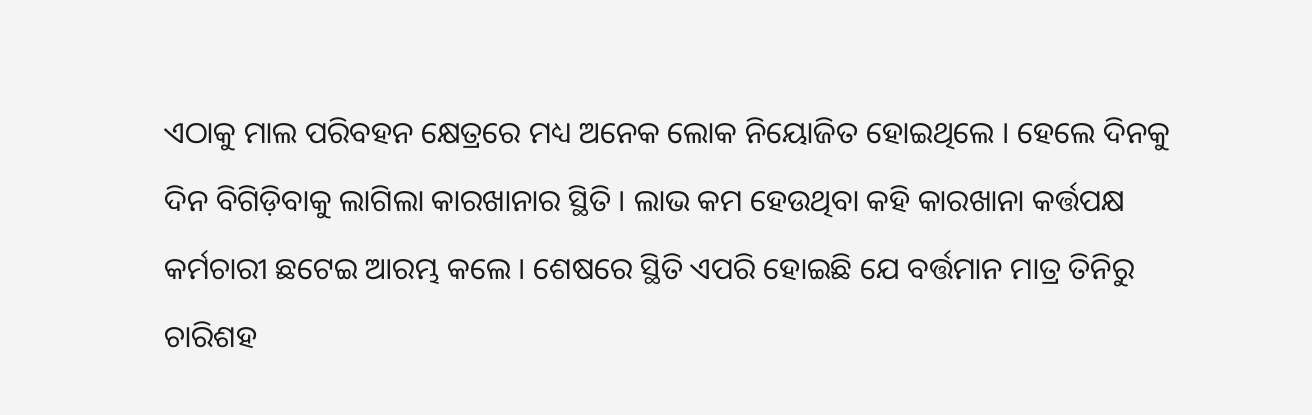ଏଠାକୁ ମାଲ ପରିବହନ କ୍ଷେତ୍ରରେ ମଧ୍ୟ ଅନେକ ଲୋକ ନିୟୋଜିତ ହୋଇଥିଲେ । ହେଲେ ଦିନକୁ ଦିନ ବିଗିଡ଼ିବାକୁ ଲାଗିଲା କାରଖାନାର ସ୍ଥିତି । ଲାଭ କମ ହେଉଥିବା କହି କାରଖାନା କର୍ତ୍ତପକ୍ଷ କର୍ମଚାରୀ ଛଟେଇ ଆରମ୍ଭ କଲେ । ଶେଷରେ ସ୍ଥିତି ଏପରି ହୋଇଛି ଯେ ବର୍ତ୍ତମାନ ମାତ୍ର ତିନିରୁ ଚାରିଶହ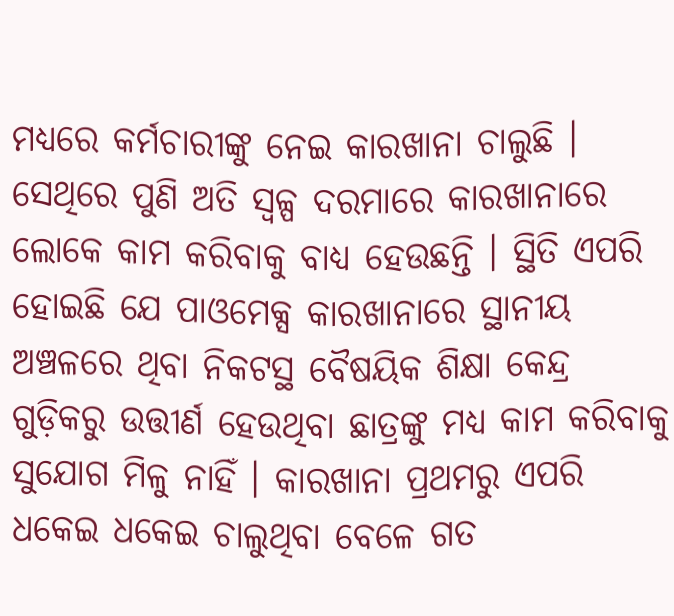ମଧ୍ୟରେ କର୍ମଚାରୀଙ୍କୁ ନେଇ କାରଖାନା ଚାଲୁଛି ।
ସେଥିରେ ପୁଣି ଅତି ସ୍ୱଳ୍ପ ଦରମାରେ କାରଖାନାରେ ଲୋକେ କାମ କରିବାକୁ ବାଧ୍ୟ ହେଉଛନ୍ତି । ସ୍ଥିତି ଏପରି ହୋଇଛି ଯେ ପାଓମେକ୍ସ କାରଖାନାରେ ସ୍ଥାନୀୟ ଅଞ୍ଚଳରେ ଥିବା ନିକଟସ୍ଥ ବୈଷୟିକ ଶିକ୍ଷା କେନ୍ଦ୍ର ଗୁଡ଼ିକରୁ ଉତ୍ତୀର୍ଣ ହେଉଥିବା ଛାତ୍ରଙ୍କୁ ମଧ୍ୟ କାମ କରିବାକୁ ସୁଯୋଗ ମିଳୁ ନାହିଁ । କାରଖାନା ପ୍ରଥମରୁ ଏପରି ଧକେଇ ଧକେଇ ଚାଲୁଥିବା ବେଳେ ଗତ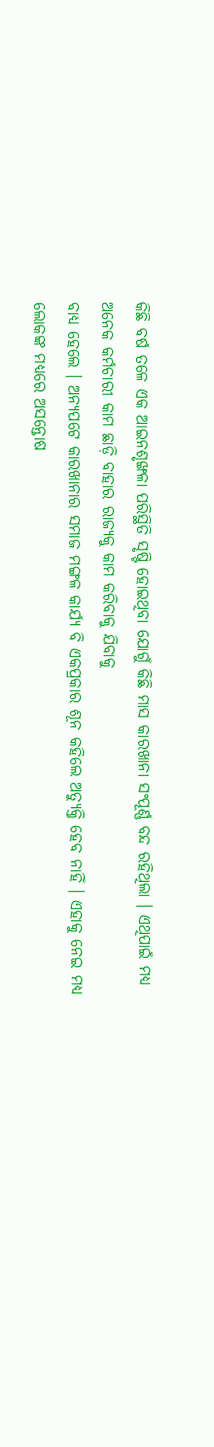କିଛି ବର୍ଷ ତଳେ ଏକ ଆଇନଶୃଙ୍ଖଳା ପରିସ୍ଥିତି ସୃଷ୍ଟି ହୋଇଥିବା ଯୋଗୁଁ କିଛି ମାସ କାରଖାନା ସଂପୂର୍ଣ୍ଣ ବନ୍ଦ ରହିଥିଲା । ଏଥିପାଇଁ ମଧ୍ୟ ଅନେକ କର୍ମଚାରୀ କାମ ଛାଡ଼ି ବାହାର ରାଜ୍ୟକୁ କାମ କରିବାକୁ ଯିବାକୁ
ବାଧ୍ୟ ହେଲେ । ଅନ୍ୟପଟେ କାରଖାନାର ସମାଜ ମଙ୍ଗଳ କାର୍ଯ୍ୟ ବି ଏକପ୍ରକାର ଶୂନ କହିଲେ ଅତ୍ୟୁକ୍ତି ହେବ ନାହିଁ । ଏହାକୁ ନେଇ ମଧ୍ୟ ଲୋକଙ୍କ ମଧ୍ୟରେ ଅସନ୍ତୋଷ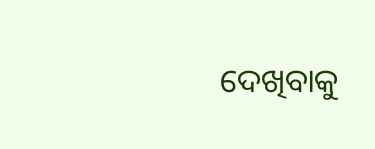ଦେଖିବାକୁ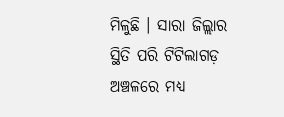ମିଳୁଛି । ସାରା ଜିଲ୍ଲାର ସ୍ଥିତି ପରି ଟିଟିଲାଗଡ଼ ଅଞ୍ଚଳରେ ମଧ୍ୟ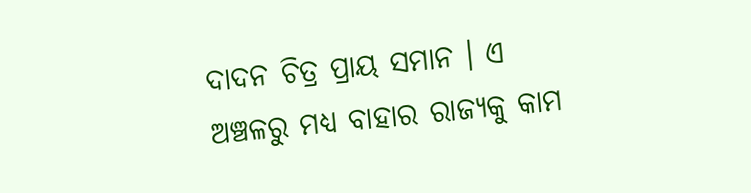ଦାଦନ ଚିତ୍ର ପ୍ରାୟ ସମାନ । ଏ ଅଞ୍ଚଳରୁ ମଧ୍ୟ ବାହାର ରାଜ୍ୟକୁ କାମ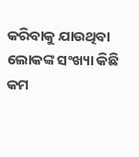କରିବାକୁ ଯାଉଥିବା ଲୋକଙ୍କ ସଂଖ୍ୟା କିଛି କମ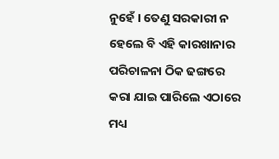ନୁହେଁ । ତେଣୁ ସରକାରୀ ନ ହେଲେ ବି ଏହି କାରଖାନାର ପରିଚାଳନା ଠିକ ଢଙ୍ଗରେ କରା ଯାଇ ପାରିଲେ ଏଠାରେ ମଧ୍ୟ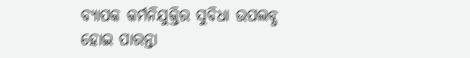ବ୍ୟାପକ କର୍ମନିଯୁକ୍ତିର ସୁବିଧା ଉପଲବ୍ଧ ହୋଇ ପାରନ୍ତା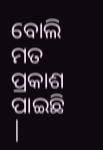ବୋଲି ମତ ପ୍ରକାଶ ପାଇଛି |